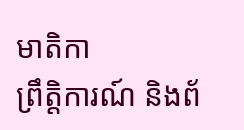មាតិកា
ព្រឹត្តិការណ៍ និងព័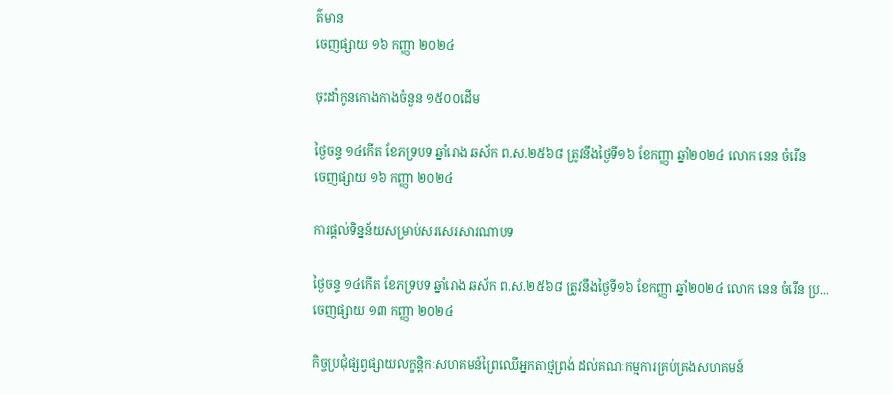ត៌មាន
ចេញផ្សាយ ១៦ កញ្ញា ២០២៤

ចុះដាំកូនកោងកាងចំនួន ១៥០០ដើម

ថ្ងៃចន្ទ ១៤កើត ខែភទ្របទ ឆ្នាំរោង ឆស័ក ព.ស.២៥៦៨ ត្រូវនឹងថ្ងៃទី១៦ ខែកញ្ញា ឆ្នាំ២០២៤ លោក នេន ចំរើន
ចេញផ្សាយ ១៦ កញ្ញា ២០២៤

ការផ្តល់ទិន្នន័យសម្រាប់សរសេរសារណាបទ

ថ្ងៃចន្ទ ១៤កើត ខែភទ្របទ ឆ្នាំរោង ឆស័ក ព.ស.២៥៦៨ ត្រូវនឹងថ្ងៃទី១៦ ខែកញ្ញា ឆ្នាំ២០២៤ លោក នេន ចំរើន ប្រ...
ចេញផ្សាយ ១៣ កញ្ញា ២០២៤

កិច្ចប្រជុំផ្សព្វផ្សាយលក្ខន្តិកៈសហគមន៍ព្រៃឈើអ្នកតាថ្មព្រង់ ដល់គណៈកម្មការគ្រប់គ្រងសហគមន៍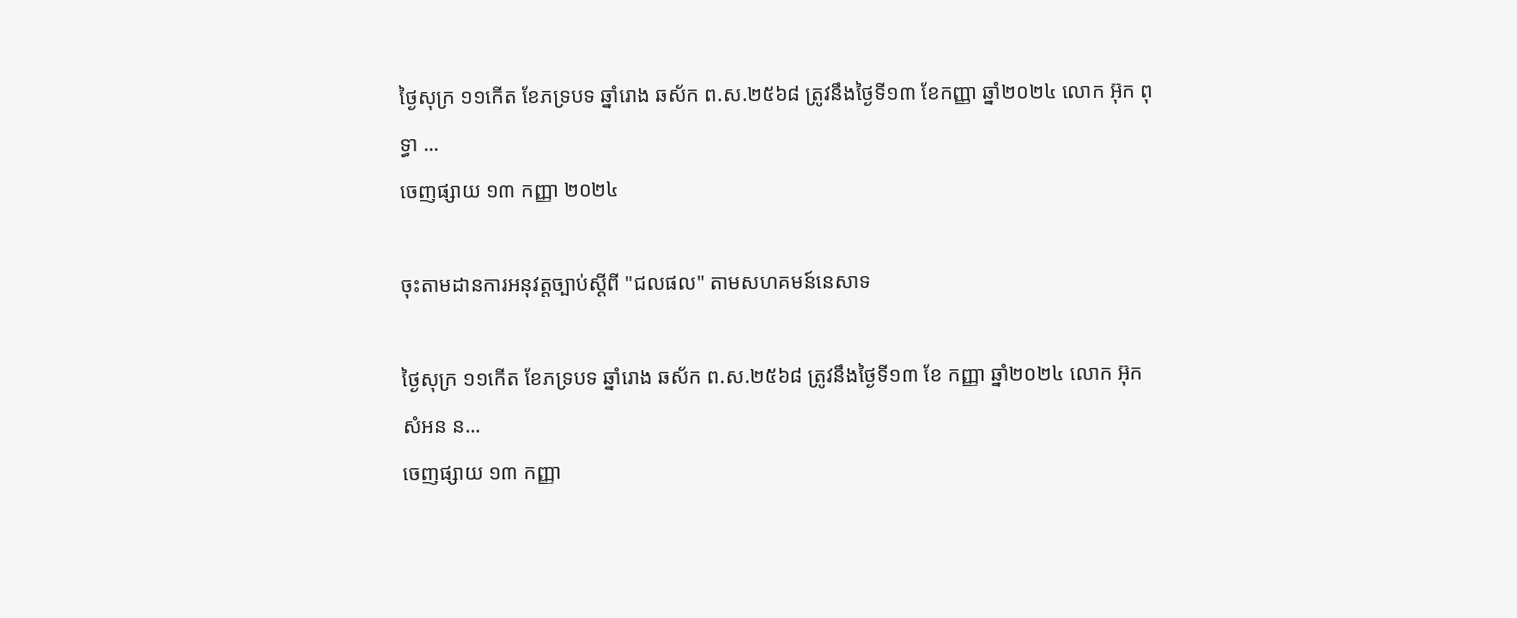ថ្ងៃសុក្រ ១១កើត ខែភទ្របទ ឆ្នាំរោង ឆស័ក ព.ស.២៥៦៨ ត្រូវនឹងថ្ងៃទី១៣ ខែកញ្ញា ឆ្នាំ២០២៤ លោក អ៊ុក ពុទ្ធា ...
ចេញផ្សាយ ១៣ កញ្ញា ២០២៤

ចុះតាមដានការអនុវត្តច្បាប់ស្តីពី "ជលផល" តាមសហគមន៍នេសាទ

ថ្ងៃសុក្រ ១១កើត ខែភទ្របទ ឆ្នាំរោង ឆស័ក ព.ស.២៥៦៨ ត្រូវនឹងថ្ងៃទី១៣ ខែ កញ្ញា ឆ្នាំ២០២៤ លោក អ៊ុក សំអន ន...
ចេញផ្សាយ ១៣ កញ្ញា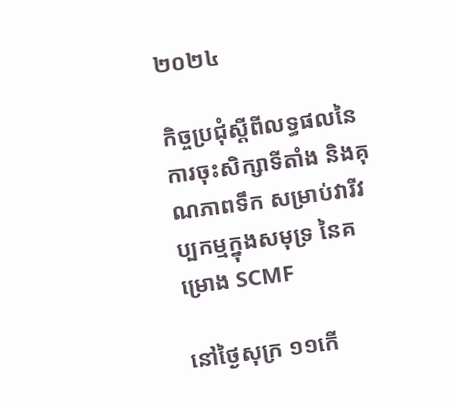២០២៤

កិច្ចប្រជុំស្ដីពីលទ្ធផលនៃការចុះសិក្សាទីតាំង និងគុណភាពទឹក សម្រាប់វារីវប្បកម្មក្នុងសមុទ្រ នៃគម្រោង SCMF

នៅថ្ងៃសុក្រ ១១កើ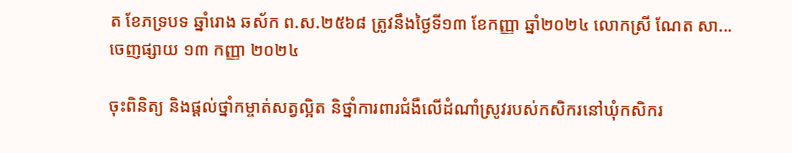ត ខែភទ្របទ ឆ្នាំរោង ឆស័ក ព.ស.២៥៦៨ ត្រូវនឹងថ្ងៃទី១៣ ខែកញ្ញា ឆ្នាំ២០២៤ លោកស្រី ណែត សា...
ចេញផ្សាយ ១៣ កញ្ញា ២០២៤

ចុះពិនិត្យ និងផ្តល់ថ្នាំកម្ចាត់សត្វល្អិត និថ្នាំការពារជំងឺលើដំណាំស្រូវរបស់កសិករនៅឃុំកសិករ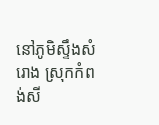នៅភូមិស្ទឹងសំរោង ស្រុកកំពង់សី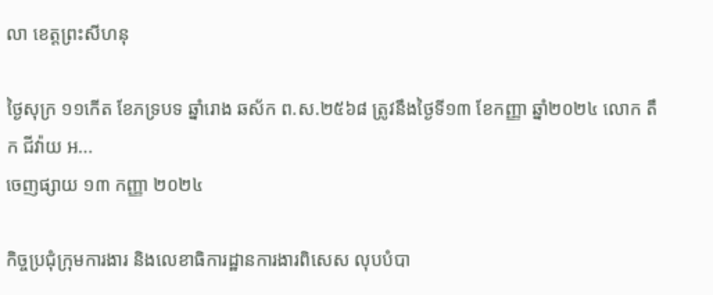លា ខេត្តព្រះសីហនុ

ថ្ងៃសុក្រ ១១កើត ខែភទ្របទ ឆ្នាំរោង ឆស័ក ព.ស.២៥៦៨ ត្រូវនឹងថ្ងៃទី១៣ ខែកញ្ញា ឆ្នាំ២០២៤ លោក តឹក ជីវ៉ាយ អ...
ចេញផ្សាយ ១៣ កញ្ញា ២០២៤

កិច្ចប្រជុំក្រុមការងារ និងលេខាធិការដ្ឋានការងារពិសេស លុបបំបា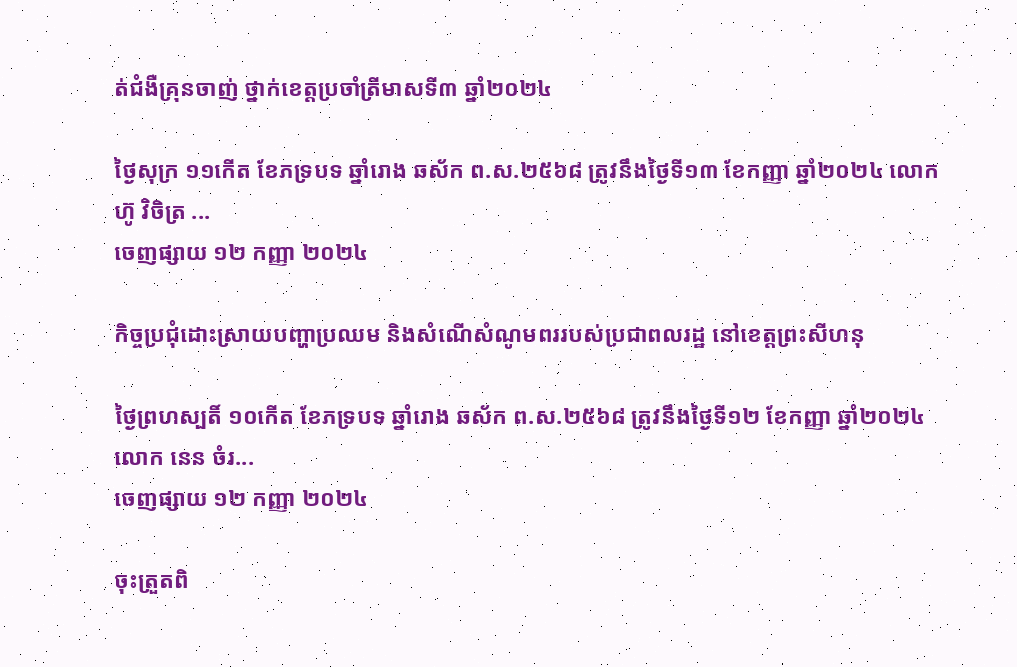ត់ជំងឺគ្រុនចាញ់ ថ្នាក់ខេត្តប្រចាំត្រីមាសទី៣ ឆ្នាំ២០២៤

ថ្ងៃសុក្រ ១១កើត ខែភទ្របទ ឆ្នាំរោង ឆស័ក ព.ស.២៥៦៨ ត្រូវនឹងថ្ងៃទី១៣ ខែកញ្ញា ឆ្នាំ២០២៤ លោក ហ៊ូ វិចិត្រ ...
ចេញផ្សាយ ១២ កញ្ញា ២០២៤

កិច្ចប្រជុំដោះស្រាយបញ្ហាប្រឈម និងសំណើសំណូមពររបស់ប្រជាពលរដ្ឋ នៅខេត្តព្រះសីហនុ

ថ្ងៃព្រហស្បតិ៍ ១០កើត ខែភទ្របទ ឆ្នាំរោង ឆស័ក ព.ស.២៥៦៨ ត្រូវនឹងថ្ងៃទី១២ ខែកញ្ញា ឆ្នាំ២០២៤ លោក នេន ចំរ...
ចេញផ្សាយ ១២ កញ្ញា ២០២៤

ចុះត្រួតពិ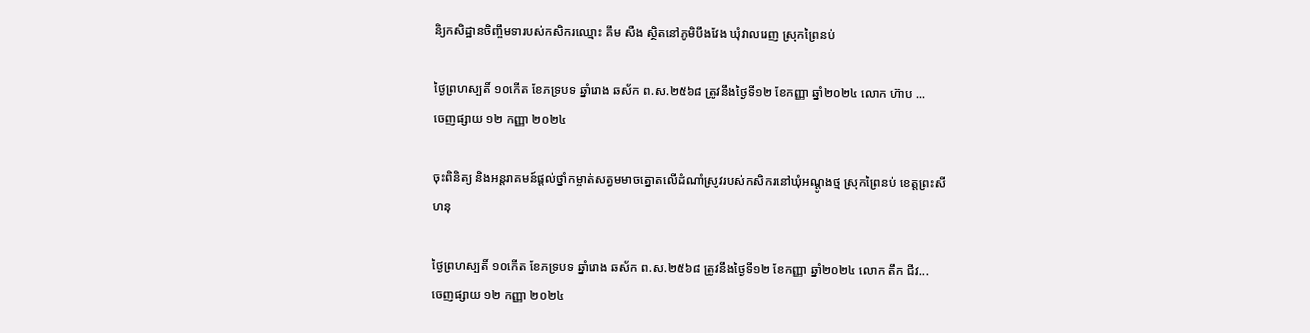និ្យកសិដ្ឋានចិញ្ចឹមទារបស់កសិករឈ្មោះ គឹម សឺង ស្ថិតនៅភូមិបឹងវែង ឃុំវាលរេញ ស្រុកព្រៃនប់

ថ្ងៃព្រហស្បតិ៍ ១០កើត ខែភទ្របទ ឆ្នាំរោង ឆស័ក ព.ស.២៥៦៨ ត្រូវនឹងថ្ងៃទី១២ ខែកញ្ញា ឆ្នាំ២០២៤ លោក ហ៊ាប ...
ចេញផ្សាយ ១២ កញ្ញា ២០២៤

ចុះពិនិត្យ និងអន្តរាគមន៍ផ្តល់ថ្នាំកម្ចាត់សត្វមមាចត្នោតលើដំណាំស្រូវរបស់កសិករនៅឃុំអណ្តូងថ្ម ស្រុកព្រៃនប់ ខេត្តព្រះសីហនុ

ថ្ងៃព្រហស្បតិ៍ ១០កើត ខែភទ្របទ ឆ្នាំរោង ឆស័ក ព.ស.២៥៦៨ ត្រូវនឹងថ្ងៃទី១២ ខែកញ្ញា ឆ្នាំ២០២៤ លោក តឹក ជីវ...
ចេញផ្សាយ ១២ កញ្ញា ២០២៤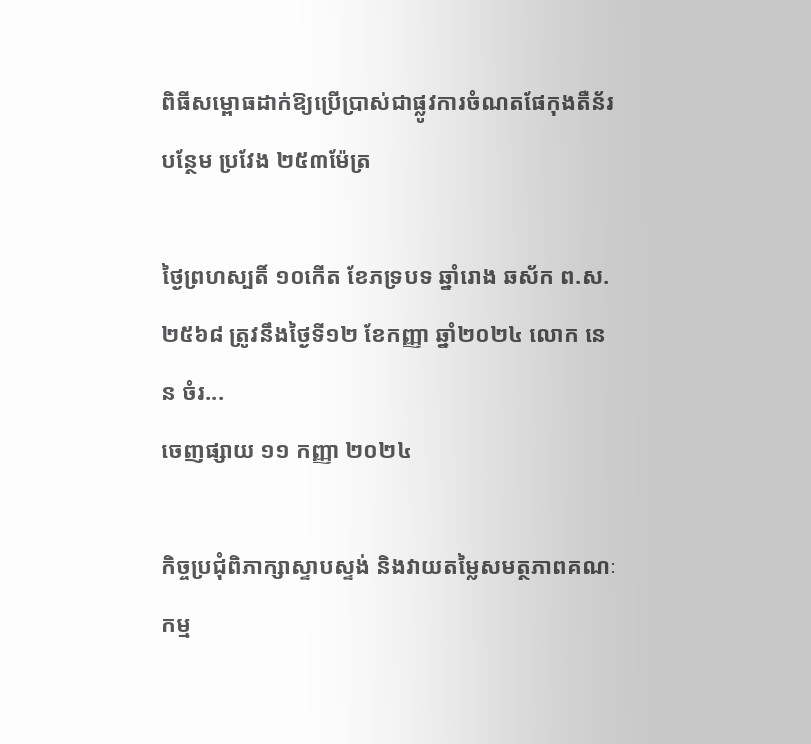ពិធីសម្ពោធដាក់ឱ្យប្រើប្រាស់ជាផ្លូវការចំណតផែកុងតឺន័របន្ថែម ប្រវែង ២៥៣ម៉ែត្រ

ថ្ងៃព្រហស្បតិ៍ ១០កើត ខែភទ្របទ ឆ្នាំរោង ឆស័ក ព.ស.២៥៦៨ ត្រូវនឹងថ្ងៃទី១២ ខែកញ្ញា ឆ្នាំ២០២៤ លោក នេន ចំរ...
ចេញផ្សាយ ១១ កញ្ញា ២០២៤

កិច្ចប្រជុំពិភាក្សាស្ទាបស្ទង់ និងវាយតម្លៃសមត្ថភាពគណៈកម្ម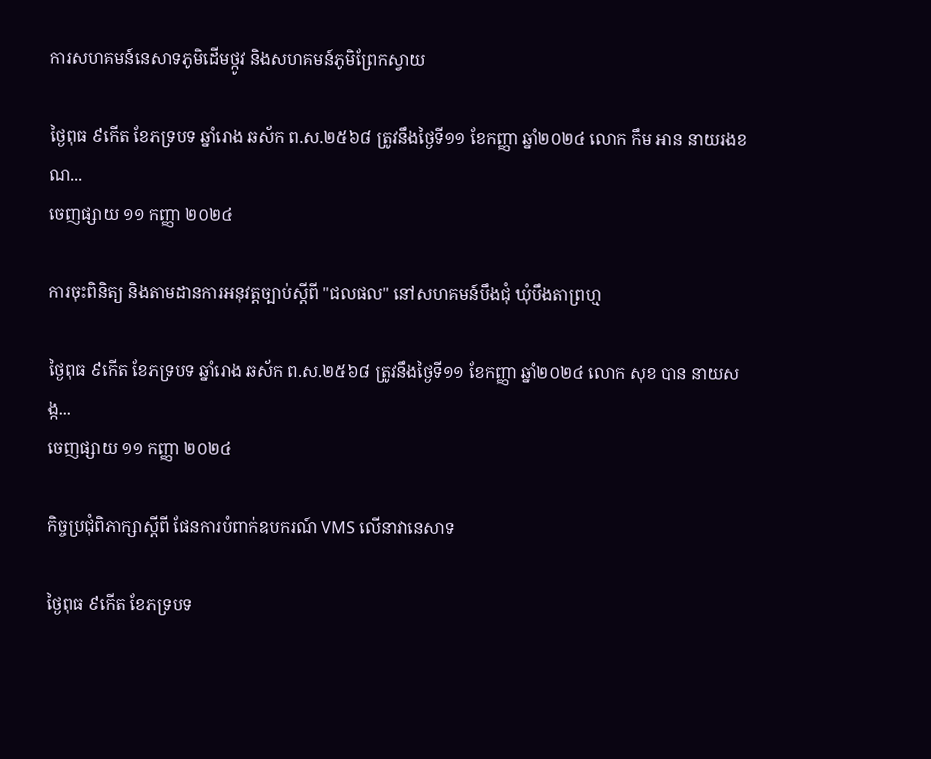ការសហគមន៍នេសាទភូមិដើមថ្កូវ និងសហគមន៍ភូមិព្រែកស្វាយ

ថ្ងៃពុធ ៩កើត ខែភទ្របទ ឆ្នាំរោង ឆស័ក ព.ស.២៥៦៨ ត្រូវនឹងថ្ងៃទី១១ ខែកញ្ញា ឆ្នាំ២០២៤ លោក កឹម អាន នាយរងខណ...
ចេញផ្សាយ ១១ កញ្ញា ២០២៤

ការចុះពិនិត្យ និងតាមដានការអនុវត្តច្បាប់ស្តីពី "ជលផល" នៅសហគមន៍បឹងជុំ ឃុំបឹងតាព្រហ្ម

ថ្ងៃពុធ ៩កើត ខែភទ្របទ ឆ្នាំរោង ឆស័ក ព.ស.២៥៦៨ ត្រូវនឹងថ្ងៃទី១១ ខែកញ្ញា ឆ្នាំ២០២៤ លោក សុខ បាន នាយសង្ក...
ចេញផ្សាយ ១១ កញ្ញា ២០២៤

កិច្ចប្រជុំពិភាក្សាស្តីពី ផែនការបំពាក់ឧបករណ៍ VMS លើនាវានេសាទ

ថ្ងៃពុធ ៩កើត ខែភទ្របទ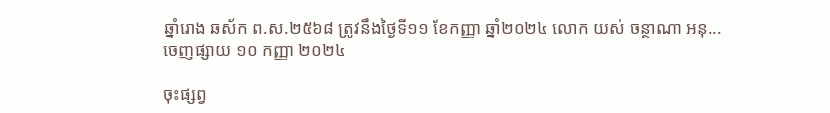ឆ្នាំរោង ឆស័ក ព.ស.២៥៦៨ ត្រូវនឹងថ្ងៃទី១១ ខែកញ្ញា ឆ្នាំ២០២៤ លោក យស់ ចន្ថាណា អនុ...
ចេញផ្សាយ ១០ កញ្ញា ២០២៤

ចុះផ្សព្វ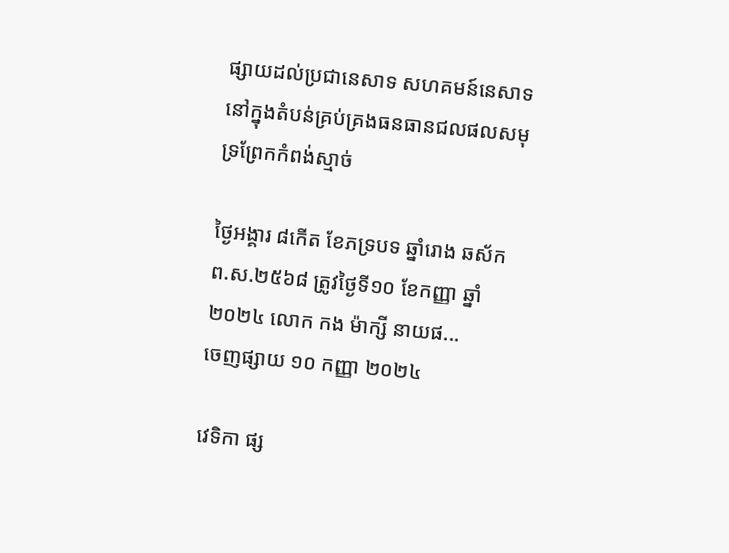ផ្សាយដល់ប្រជានេសាទ សហគមន៍នេសាទ នៅក្នុងតំបន់គ្រប់គ្រងធនធានជលផលសមុទ្រព្រែកកំពង់ស្មាច់

ថ្ងៃអង្គារ ៨កើត ខែភទ្របទ ឆ្នាំរោង ឆស័ក ព.ស.២៥៦៨ ត្រូវថ្ងៃទី១០ ខែកញ្ញា ឆ្នាំ២០២៤ លោក កង ម៉ាក្សី នាយផ...
ចេញផ្សាយ ១០ កញ្ញា ២០២៤

វេទិកា ផ្ស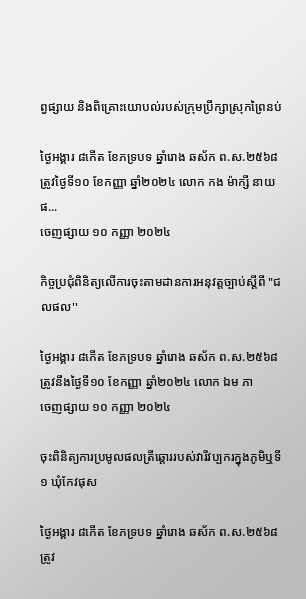ព្វផ្សាយ និងពិគ្រោះយោបល់របស់ក្រុមប្រឹក្សាស្រុកព្រៃនប់

ថ្ងៃអង្គារ ៨កើត ខែភទ្របទ ឆ្នាំរោង ឆស័ក ព.ស.២៥៦៨ ត្រូវថ្ងៃទី១០ ខែកញ្ញា ឆ្នាំ២០២៤ លោក កង ម៉ាក្សី នាយផ...
ចេញផ្សាយ ១០ កញ្ញា ២០២៤

កិច្ចប្រជុំពិនិត្យលើការចុះតាមដានការអនុវត្តច្បាប់ស្ដីពី "ជលផល''

ថ្ងៃអង្គារ ៨កើត ខែភទ្របទ ឆ្នាំរោង ឆស័ក ព.ស.២៥៦៨ ត្រូវនឹងថ្ងៃទី១០ ខែកញ្ញា ឆ្នាំ២០២៤ លោក ឯម ភា
ចេញផ្សាយ ១០ កញ្ញា ២០២៤

ចុះពិនិត្យការប្រមូលផលត្រីឆ្ដោររបស់វារីវប្បករក្នុងភូមិឬទី១ ឃុំកែវផុស

ថ្ងៃអង្គារ ៨កើត ខែភទ្របទ ឆ្នាំរោង ឆស័ក ព.ស.២៥៦៨ ត្រូវ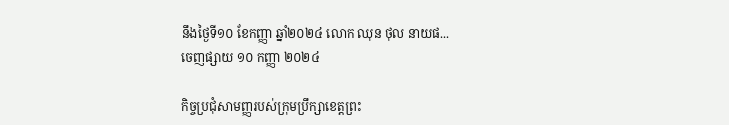នឹងថ្ងៃទី១០ ខែកញ្ញា ឆ្នាំ២០២៤ លោក ឈុន ថុល នាយផ...
ចេញផ្សាយ ១០ កញ្ញា ២០២៤

កិច្ចប្រជុំសាមញ្ញរបស់ក្រុមប្រឹក្សាខេត្តព្រះ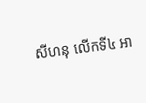សីហនុ លើកទី៤ អា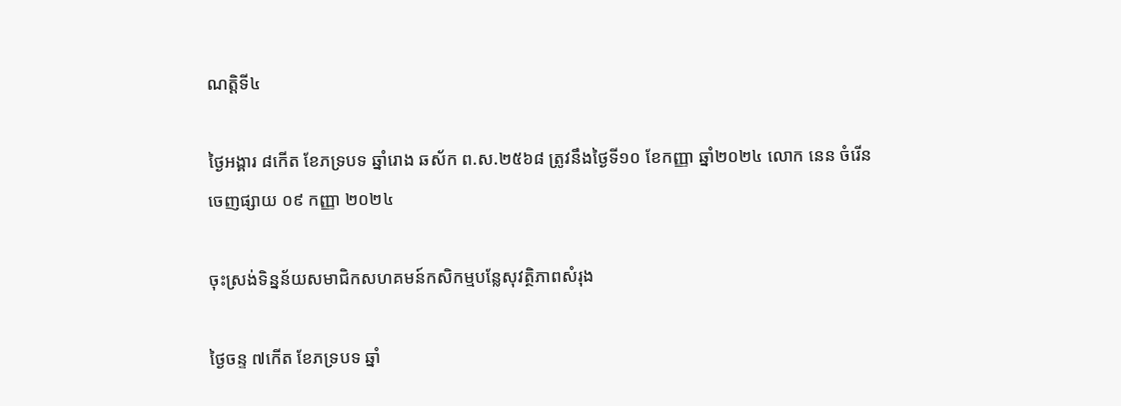ណត្តិទី៤

ថ្ងៃអង្គារ ៨កើត ខែភទ្របទ ឆ្នាំរោង ឆស័ក ព.ស.២៥៦៨ ត្រូវនឹងថ្ងៃទី១០ ខែកញ្ញា ឆ្នាំ២០២៤ លោក នេន ចំរើន
ចេញផ្សាយ ០៩ កញ្ញា ២០២៤

ចុះស្រង់ទិន្នន័យសមាជិកសហគមន៍កសិកម្មបន្លែសុវត្ថិភាពសំរុង

ថ្ងៃចន្ទ ៧កើត ខែភទ្របទ ឆ្នាំ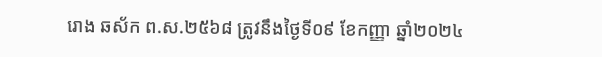រោង ឆស័ក ព.ស.២៥៦៨ ត្រូវនឹងថ្ងៃទី០៩ ខែកញ្ញា ឆ្នាំ២០២៤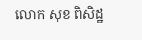លោក សុខ ពិសិដ្ឋ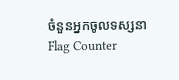ចំនួនអ្នកចូលទស្សនា
Flag Counter